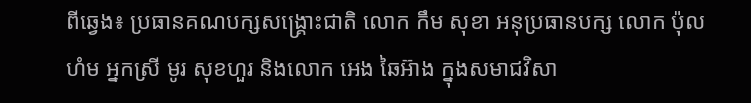ពីឆ្វេង៖ ប្រធានគណបក្សសង្គ្រោះជាតិ លោក កឹម សុខា អនុប្រធានបក្ស លោក ប៉ុល ហំម អ្នកស្រី មូរ សុខហួរ និងលោក អេង ឆៃអ៊ាង ក្នុងសមាជវិសា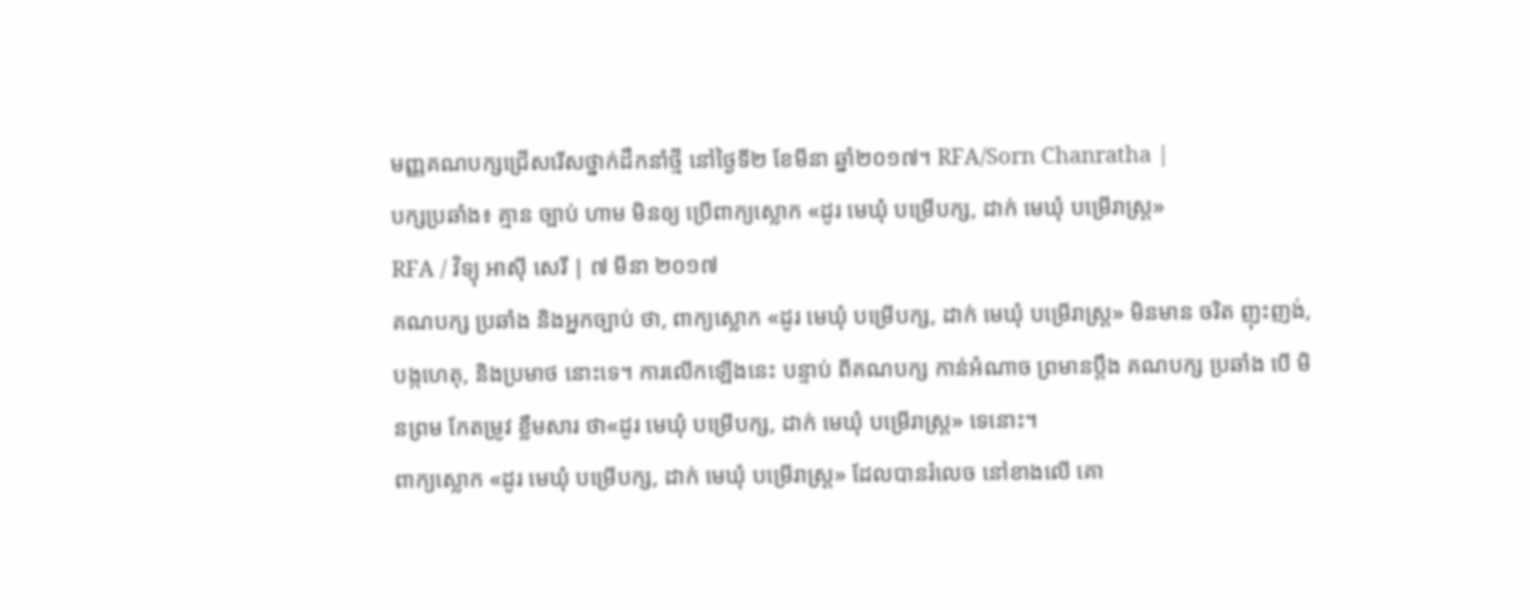មញ្ញគណបក្សជ្រើសរើសថ្នាក់ដឹកនាំថ្មី នៅថ្ងៃទី២ ខែមីនា ឆ្នាំ២០១៧។ RFA/Sorn Chanratha |
បក្សប្រឆាំង៖ គ្មាន ច្បាប់ ហាម មិនឲ្យ ប្រើពាក្យស្លោក «ដូរ មេឃុំ បម្រើបក្ស, ដាក់ មេឃុំ បម្រើរាស្ត្រ»
RFA / វិទ្យុ អាស៊ី សេរី | ៧ មីនា ២០១៧
គណបក្ស ប្រឆាំង និងអ្នកច្បាប់ ថា, ពាក្យស្លោក «ដូរ មេឃុំ បម្រើបក្ស, ដាក់ មេឃុំ បម្រើរាស្ត្រ» មិនមាន ចរិត ញុះញង់, បង្កហេតុ, និងប្រមាថ នោះទេ។ ការលើកឡើងនេះ បន្ទាប់ ពីគណបក្ស កាន់អំណាច ព្រមានប្ដឹង គណបក្ស ប្រឆាំង បើ មិនព្រម កែតម្រូវ ខ្លឹមសារ ថា«ដូរ មេឃុំ បម្រើបក្ស, ដាក់ មេឃុំ បម្រើរាស្ត្រ» ទេនោះ។
ពាក្យស្លោក «ដូរ មេឃុំ បម្រើបក្ស, ដាក់ មេឃុំ បម្រើរាស្ត្រ» ដែលបានរំលេច នៅខាងលើ គោ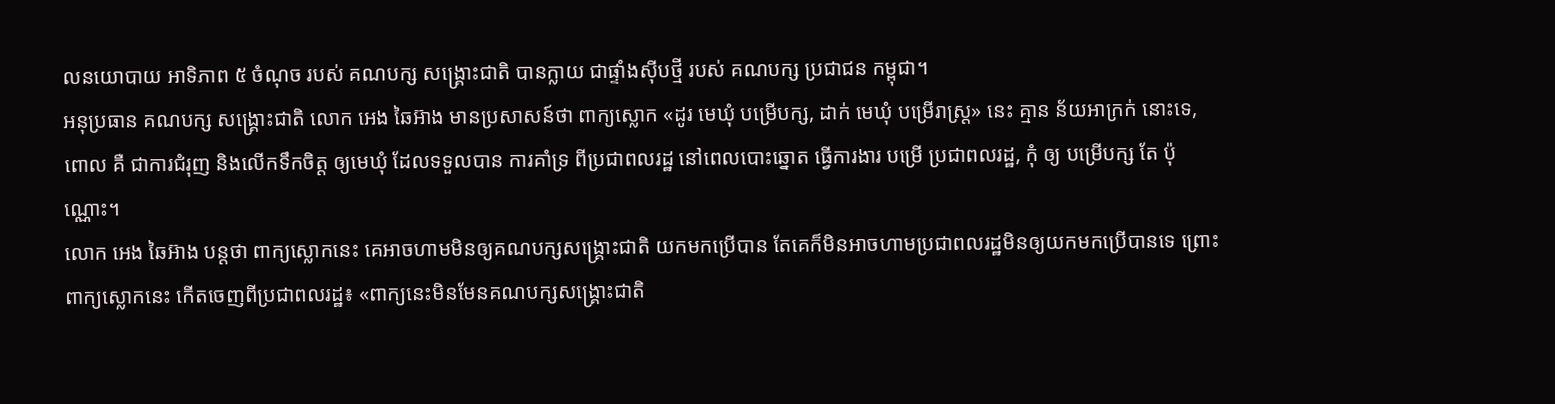លនយោបាយ អាទិភាព ៥ ចំណុច របស់ គណបក្ស សង្គ្រោះជាតិ បានក្លាយ ជាផ្ទាំងស៊ីបថ្មី របស់ គណបក្ស ប្រជាជន កម្ពុជា។
អនុប្រធាន គណបក្ស សង្គ្រោះជាតិ លោក អេង ឆៃអ៊ាង មានប្រសាសន៍ថា ពាក្យស្លោក «ដូរ មេឃុំ បម្រើបក្ស, ដាក់ មេឃុំ បម្រើរាស្ត្រ» នេះ គ្មាន ន័យអាក្រក់ នោះទេ, ពោល គឺ ជាការជំរុញ និងលើកទឹកចិត្ត ឲ្យមេឃុំ ដែលទទួលបាន ការគាំទ្រ ពីប្រជាពលរដ្ឋ នៅពេលបោះឆ្នោត ធ្វើការងារ បម្រើ ប្រជាពលរដ្ឋ, កុំ ឲ្យ បម្រើបក្ស តែ ប៉ុណ្ណោះ។
លោក អេង ឆៃអ៊ាង បន្តថា ពាក្យស្លោកនេះ គេអាចហាមមិនឲ្យគណបក្សសង្គ្រោះជាតិ យកមកប្រើបាន តែគេក៏មិនអាចហាមប្រជាពលរដ្ឋមិនឲ្យយកមកប្រើបានទេ ព្រោះពាក្យស្លោកនេះ កើតចេញពីប្រជាពលរដ្ឋ៖ «ពាក្យនេះមិនមែនគណបក្សសង្គ្រោះជាតិ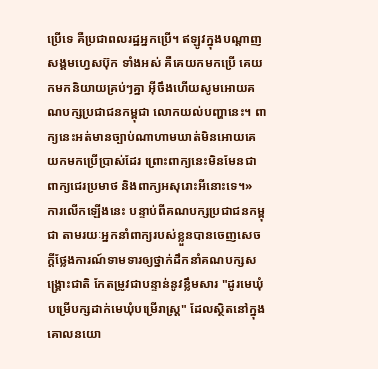ប្រើទេ គឺប្រជាពលរដ្ឋអ្នកប្រើ។ ឥឡូវក្នុងបណ្ដាញសង្គមហ្វេសប៊ុក ទាំងអស់ គឺគេយកមកប្រើ គេយកមកនិយាយគ្រប់ៗគ្នា អ៊ីចឹងហើយសូមអោយគណបក្សប្រជាជនកម្ពុជា លោកយល់បញ្ហានេះ។ ពាក្យនេះអត់មានច្បាប់ណាហាមឃាត់មិនអោយគេយកមកប្រើប្រាស់ដែរ ព្រោះពាក្យនេះមិនមែនជាពាក្យជេរប្រមាថ និងពាក្យអសុរោះអីនោះទេ។»
ការលើកឡើងនេះ បន្ទាប់ពីគណបក្សប្រជាជនកម្ពុជា តាមរយៈអ្នកនាំពាក្យរបស់ខ្លួនបានចេញសេចក្ដីថ្លែងការណ៍ទាមទារឲ្យថ្នាក់ដឹកនាំគណបក្សសង្គ្រោះជាតិ កែតម្រូវជាបន្ទាន់នូវខ្លឹមសារ "ដូរមេឃុំបម្រើបក្សដាក់មេឃុំបម្រើរាស្ត្រ" ដែលស្ថិតនៅក្នុងគោលនយោ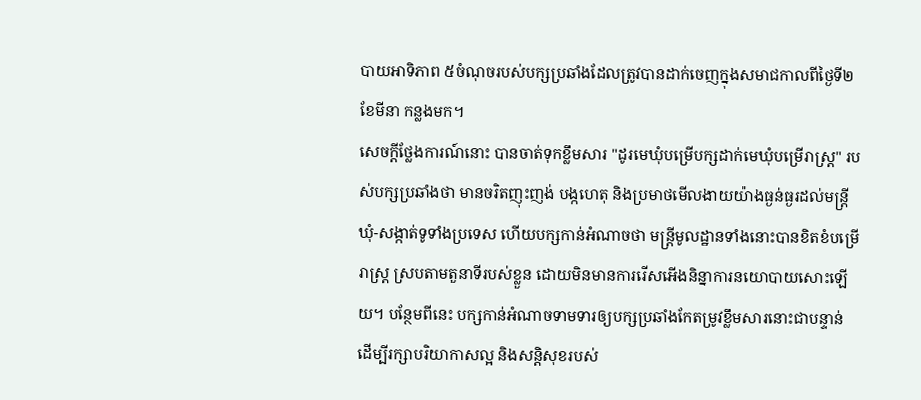បាយអាទិភាព ៥ចំណុចរបស់បក្សប្រឆាំងដែលត្រូវបានដាក់ចេញក្នុងសមាជកាលពីថ្ងៃទី២ ខែមីនា កន្លងមក។
សេចក្ដីថ្លែងការណ៍នោះ បានចាត់ទុកខ្លឹមសារ "ដូរមេឃុំបម្រើបក្សដាក់មេឃុំបម្រើរាស្ត្រ" របស់បក្សប្រឆាំងថា មានចរិតញុះញង់ បង្កហេតុ និងប្រមាថមើលងាយយ៉ាងធ្ងន់ធ្ងរដល់មន្ត្រីឃុំ-សង្កាត់ទូទាំងប្រទេស ហើយបក្សកាន់អំណាចថា មន្ត្រីមូលដ្ឋានទាំងនោះបានខិតខំបម្រើរាស្ត្រ ស្របតាមតួនាទីរបស់ខ្លួន ដោយមិនមានការរើសអើងនិន្នាការនយោបាយសោះឡើយ។ បន្ថែមពីនេះ បក្សកាន់អំណាចទាមទារឲ្យបក្សប្រឆាំងកែតម្រូវខ្លឹមសារនោះជាបន្ទាន់ ដើម្បីរក្សាបរិយាកាសល្អ និងសន្តិសុខរបស់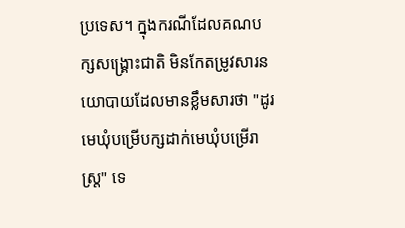ប្រទេស។ ក្នុងករណីដែលគណបក្សសង្គ្រោះជាតិ មិនកែតម្រូវសារនយោបាយដែលមានខ្លឹមសារថា "ដូរមេឃុំបម្រើបក្សដាក់មេឃុំបម្រើរាស្ត្រ" ទេ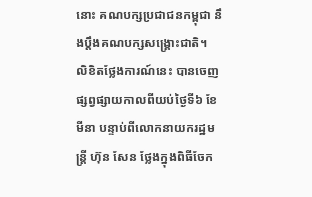នោះ គណបក្សប្រជាជនកម្ពុជា នឹងប្ដឹងគណបក្សសង្គ្រោះជាតិ។
លិខិតថ្លែងការណ៍នេះ បានចេញផ្សព្វផ្សាយកាលពីយប់ថ្ងៃទី៦ ខែមីនា បន្ទាប់ពីលោកនាយករដ្ឋមន្ត្រី ហ៊ុន សែន ថ្លែងក្នុងពិធីចែក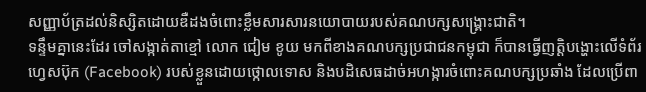សញ្ញាប័ត្រដល់និស្សិតដោយឌឺដងចំពោះខ្លឹមសារសារនយោបាយរបស់គណបក្សសង្គ្រោះជាតិ។
ទន្ទឹមគ្នានេះដែរ ចៅសង្កាត់តាខ្មៅ លោក ជៀម ខូយ មកពីខាងគណបក្សប្រជាជនកម្ពុជា ក៏បានធ្វើញត្តិបង្ហោះលើទំព័រហ្វេសប៊ុក (Facebook) របស់ខ្លួនដោយថ្កោលទោស និងបដិសេធដាច់អហង្ការចំពោះគណបក្សប្រឆាំង ដែលប្រើពា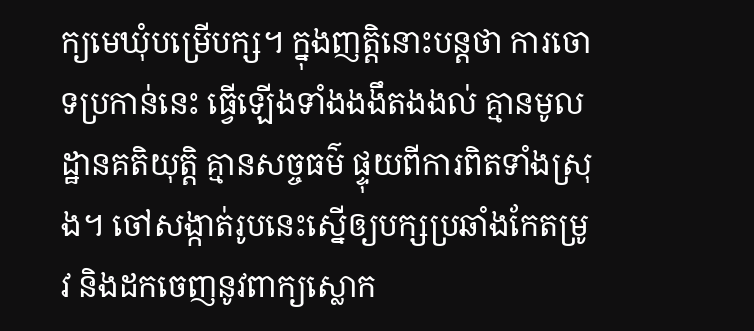ក្យមេឃុំបម្រើបក្ស។ ក្នុងញត្តិនោះបន្តថា ការចោទប្រកាន់នេះ ធ្វើឡើងទាំងងងឹតងងល់ គ្មានមូលដ្ឋានគតិយុត្តិ គ្មានសច្ចធម៌ ផ្ទុយពីការពិតទាំងស្រុង។ ចៅសង្កាត់រូបនេះស្នើឲ្យបក្សប្រឆាំងកែតម្រូវ និងដកចេញនូវពាក្យស្លោក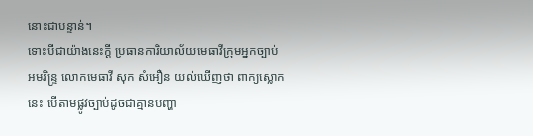នោះជាបន្ទាន់។
ទោះបីជាយ៉ាងនេះក្ដី ប្រធានការិយាល័យមេធាវីក្រុមអ្នកច្បាប់អមរិន្ទ្រ លោកមេធាវី សុក សំអឿន យល់ឃើញថា ពាក្យស្លោកនេះ បើតាមផ្លូវច្បាប់ដូចជាគ្មានបញ្ហា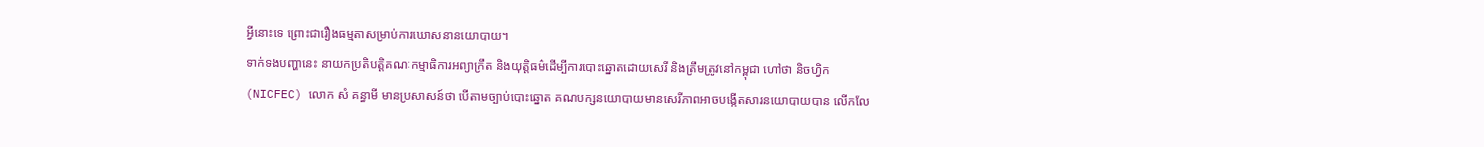អ្វីនោះទេ ព្រោះជារឿងធម្មតាសម្រាប់ការឃោសនានយោបាយ។
ទាក់ទងបញ្ហានេះ នាយកប្រតិបត្តិគណៈកម្មាធិការអព្យាក្រឹត និងយុត្តិធម៌ដើម្បីការបោះឆ្នោតដោយសេរី និងត្រឹមត្រូវនៅកម្ពុជា ហៅថា និចហ្វិក (NICFEC) លោក សំ គន្ធាមី មានប្រសាសន៍ថា បើតាមច្បាប់បោះឆ្នោត គណបក្សនយោបាយមានសេរីភាពអាចបង្កើតសារនយោបាយបាន លើកលែ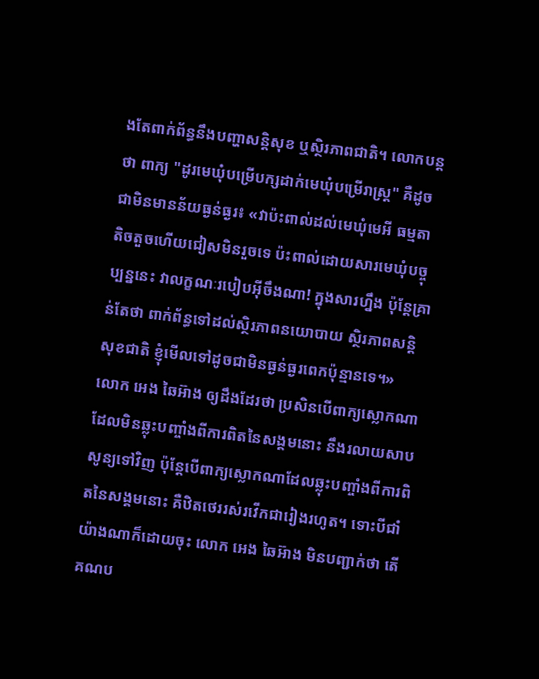ងតែពាក់ព័ន្ធនឹងបញ្ហាសន្តិសុខ ឬស្ថិរភាពជាតិ។ លោកបន្តថា ពាក្យ "ដូរមេឃុំបម្រើបក្សដាក់មេឃុំបម្រើរាស្ត្រ" គឺដូចជាមិនមានន័យធ្ងន់ធ្ងរ៖ «វាប៉ះពាល់ដល់មេឃុំមេអី ធម្មតាតិចតួចហើយជៀសមិនរួចទេ ប៉ះពាល់ដោយសារមេឃុំបច្ចុប្បន្ននេះ វាលក្ខណៈរបៀបអ៊ីចឹងណា! ក្នុងសារហ្នឹង ប៉ុន្តែគ្រាន់តែថា ពាក់ព័ន្ធទៅដល់ស្ថិរភាពនយោបាយ ស្ថិរភាពសន្តិសុខជាតិ ខ្ញុំមើលទៅដូចជាមិនធ្ងន់ធ្ងរពេកប៉ុន្មានទេ។»
លោក អេង ឆៃអ៊ាង ឲ្យដឹងដែរថា ប្រសិនបើពាក្យស្លោកណាដែលមិនឆ្លុះបញ្ចាំងពីការពិតនៃសង្គមនោះ នឹងរលាយសាបសូន្យទៅវិញ ប៉ុន្តែបើពាក្យស្លោកណាដែលឆ្លុះបញ្ចាំងពីការពិតនៃសង្គមនោះ គឺឋិតថេររស់រវើកជារៀងរហូត។ ទោះបីជាំយ៉ាងណាក៏ដោយចុះ លោក អេង ឆៃអ៊ាង មិនបញ្ជាក់ថា តើគណប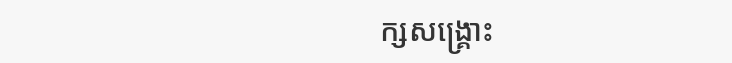ក្សសង្គ្រោះ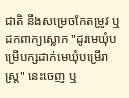ជាតិ នឹងសម្រេចកែតម្រូវ ឬដកពាក្យស្លោក "ដូរមេឃុំបម្រើបក្សដាក់មេឃុំបម្រើរាស្ត្រ" នេះចេញ ឬ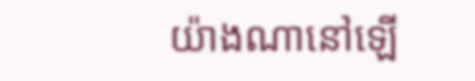យ៉ាងណានៅឡើ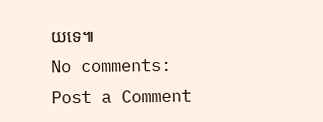យទេ៕
No comments:
Post a Comment